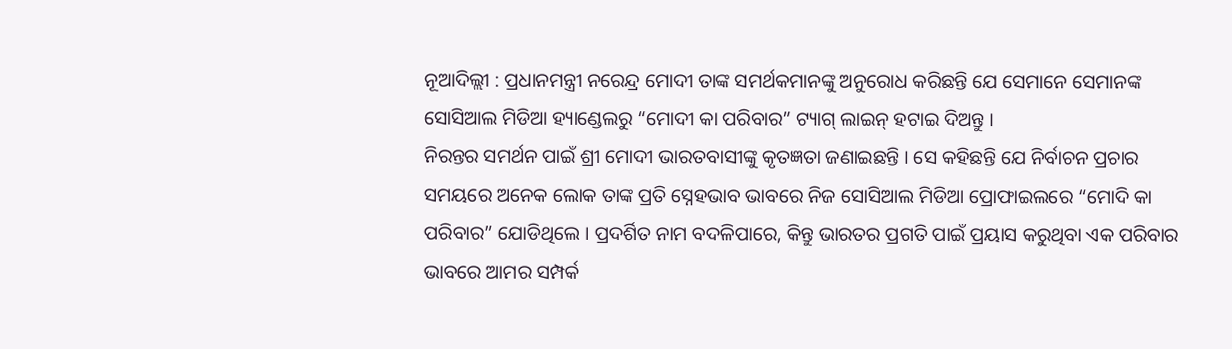ନୂଆଦିଲ୍ଲୀ : ପ୍ରଧାନମନ୍ତ୍ରୀ ନରେନ୍ଦ୍ର ମୋଦୀ ତାଙ୍କ ସମର୍ଥକମାନଙ୍କୁ ଅନୁରୋଧ କରିଛନ୍ତି ଯେ ସେମାନେ ସେମାନଙ୍କ ସୋସିଆଲ ମିଡିଆ ହ୍ୟାଣ୍ଡେଲରୁ “ମୋଦୀ କା ପରିବାର” ଟ୍ୟାଗ୍ ଲାଇନ୍ ହଟାଇ ଦିଅନ୍ତୁ ।
ନିରନ୍ତର ସମର୍ଥନ ପାଇଁ ଶ୍ରୀ ମୋଦୀ ଭାରତବାସୀଙ୍କୁ କୃତଜ୍ଞତା ଜଣାଇଛନ୍ତି । ସେ କହିଛନ୍ତି ଯେ ନିର୍ବାଚନ ପ୍ରଚାର ସମୟରେ ଅନେକ ଲୋକ ତାଙ୍କ ପ୍ରତି ସ୍ନେହଭାବ ଭାବରେ ନିଜ ସୋସିଆଲ ମିଡିଆ ପ୍ରୋଫାଇଲରେ “ମୋଦି କା ପରିବାର” ଯୋଡିଥିଲେ । ପ୍ରଦର୍ଶିତ ନାମ ବଦଳିପାରେ, କିନ୍ତୁ ଭାରତର ପ୍ରଗତି ପାଇଁ ପ୍ରୟାସ କରୁଥିବା ଏକ ପରିବାର ଭାବରେ ଆମର ସମ୍ପର୍କ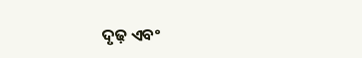ଦୃଢ଼ ଏବଂ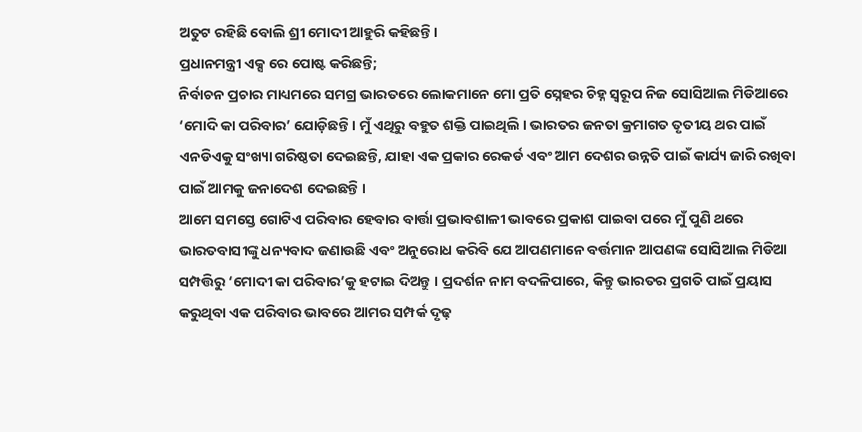ଅତୁଟ ରହିଛି ବୋଲି ଶ୍ରୀ ମୋଦୀ ଆହୁରି କହିଛନ୍ତି।
ପ୍ରଧାନମନ୍ତ୍ରୀ ଏକ୍ସ ରେ ପୋଷ୍ଟ କରିଛନ୍ତି;
ନିର୍ବାଚନ ପ୍ରଚାର ମାଧ୍ୟମରେ ସମଗ୍ର ଭାରତରେ ଲୋକମାନେ ମୋ ପ୍ରତି ସ୍ନେହର ଚିହ୍ନ ସ୍ୱରୂପ ନିଜ ସୋସିଆଲ ମିଡିଆରେ ‘ମୋଦି କା ପରିବାର’ ଯୋଡ଼ିଛନ୍ତି। ମୁଁ ଏଥିରୁ ବହୁତ ଶକ୍ତି ପାଇଥିଲି । ଭାରତର ଜନତା କ୍ରମାଗତ ତୃତୀୟ ଥର ପାଇଁ ଏନଡିଏକୁ ସଂଖ୍ୟା ଗରିଷ୍ଠତା ଦେଇଛନ୍ତି, ଯାହା ଏକ ପ୍ରକାର ରେକର୍ଡ ଏବଂ ଆମ ଦେଶର ଉନ୍ନତି ପାଇଁ କାର୍ଯ୍ୟ ଜାରି ରଖିବା ପାଇଁ ଆମକୁ ଜନାଦେଶ ଦେଇଛନ୍ତି ।
ଆମେ ସମସ୍ତେ ଗୋଟିଏ ପରିବାର ହେବାର ବାର୍ତ୍ତା ପ୍ରଭାବଶାଳୀ ଭାବରେ ପ୍ରକାଶ ପାଇବା ପରେ ମୁଁ ପୁଣି ଥରେ ଭାରତବାସୀଙ୍କୁ ଧନ୍ୟବାଦ ଜଣାଉଛି ଏବଂ ଅନୁରୋଧ କରିବି ଯେ ଆପଣମାନେ ବର୍ତ୍ତମାନ ଆପଣଙ୍କ ସୋସିଆଲ ମିଡିଆ ସମ୍ପତ୍ତିରୁ ‘ମୋଦୀ କା ପରିବାର’କୁ ହଟାଇ ଦିଅନ୍ତୁ । ପ୍ରଦର୍ଶନ ନାମ ବଦଳିପାରେ, କିନ୍ତୁ ଭାରତର ପ୍ରଗତି ପାଇଁ ପ୍ରୟାସ କରୁଥିବା ଏକ ପରିବାର ଭାବରେ ଆମର ସମ୍ପର୍କ ଦୃଢ଼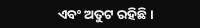ଏବଂ ଅତୁଟ ରହିଛି।